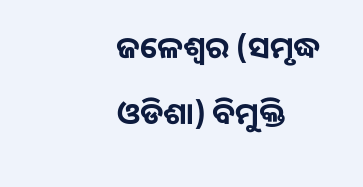ଜଳେଶ୍ୱର (ସମୃଦ୍ଧ ଓଡିଶା) ବିମୁକ୍ତି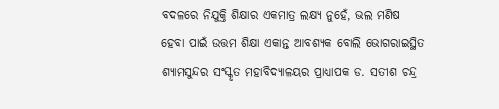ବଦଳରେ ନିଯୁକ୍ତି ଶିକ୍ଷାର ଏକମାତ୍ର ଲକ୍ଷ୍ୟ ନୁହେଁ, ଭଲ ମଣିଷ ହେବା ପାଇଁ ଉତ୍ତମ ଶିକ୍ଷା ଏକାନ୍ତ ଆବଶ୍ୟକ ବୋଲି ଭୋଗରାଇସ୍ଥିତ ଶ୍ୟାମସୁନ୍ଦର ସଂସ୍କୃତ ମହାବିଦ୍ୟାଳୟର ପ୍ରାଧ୍ୟାପକ ଡ. ସତୀଶ ଚନ୍ଦ୍ର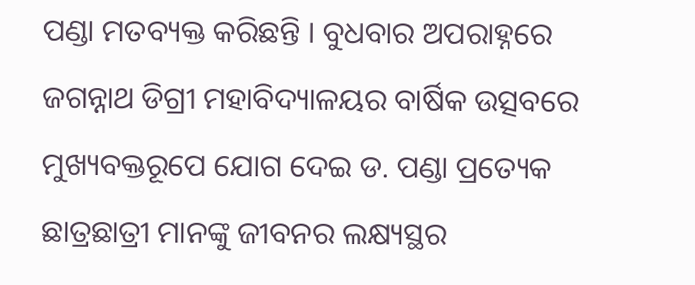ପଣ୍ଡା ମତବ୍ୟକ୍ତ କରିଛନ୍ତି । ବୁଧବାର ଅପରାହ୍ନରେ ଜଗନ୍ନାଥ ଡିଗ୍ରୀ ମହାବିଦ୍ୟାଳୟର ବାର୍ଷିକ ଉତ୍ସବରେ ମୁଖ୍ୟବକ୍ତରୂପେ ଯୋଗ ଦେଇ ଡ. ପଣ୍ଡା ପ୍ରତ୍ୟେକ ଛାତ୍ରଛାତ୍ରୀ ମାନଙ୍କୁ ଜୀବନର ଲକ୍ଷ୍ୟସ୍ଥର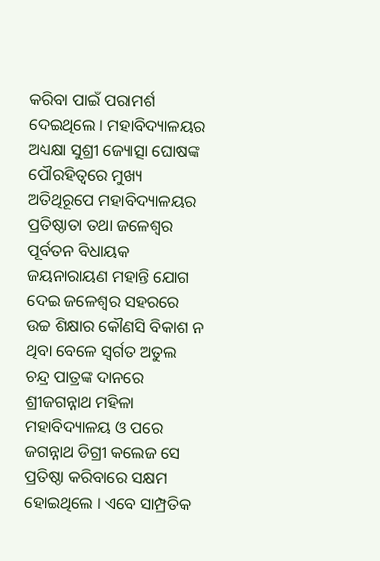କରିବା ପାଇଁ ପରାମର୍ଶ ଦେଇଥିଲେ । ମହାବିଦ୍ୟାଳୟର ଅଧ୍ୟକ୍ଷା ସୁଶ୍ରୀ ଜ୍ୟୋତ୍ସା ଘୋଷଙ୍କ ପୌରହିତ୍ୱରେ ମୁଖ୍ୟ ଅତିଥିରୂପେ ମହାବିଦ୍ୟାଳୟର ପ୍ରତିଷ୍ଠାତା ତଥା ଜଳେଶ୍ୱର ପୂର୍ବତନ ବିଧାୟକ ଜୟନାରାୟଣ ମହାନ୍ତି ଯୋଗ ଦେଇ ଜଳେଶ୍ୱର ସହରରେ ଉଚ୍ଚ ଶିକ୍ଷାର କୌଣସି ବିକାଶ ନ ଥିବା ବେଳେ ସ୍ୱର୍ଗତ ଅତୁଲ ଚନ୍ଦ୍ର ପାତ୍ରଙ୍କ ଦାନରେ ଶ୍ରୀଜଗନ୍ନାଥ ମହିଳା ମହାବିଦ୍ୟାଳୟ ଓ ପରେ ଜଗନ୍ନାଥ ଡିଗ୍ରୀ କଲେଜ ସେ ପ୍ରତିଷ୍ଠା କରିବାରେ ସକ୍ଷମ ହୋଇଥିଲେ । ଏବେ ସାମ୍ପ୍ରତିକ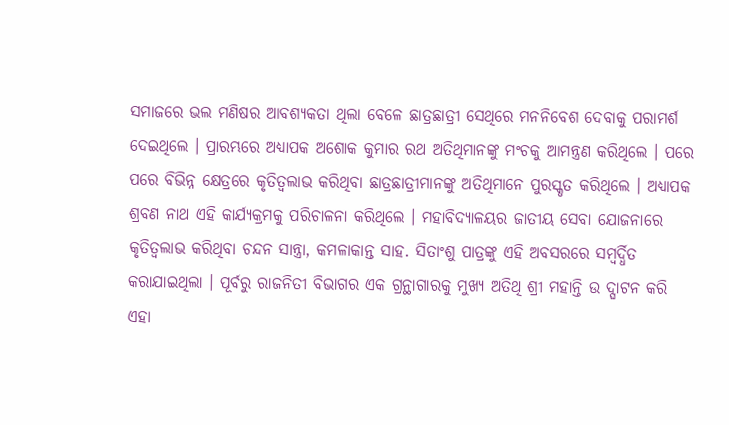ସମାଜରେ ଭଲ ମଣିଷର ଆବଶ୍ୟକତା ଥିଲା ବେଳେ ଛାତ୍ରଛାତ୍ରୀ ସେଥିରେ ମନନିବେଶ ଦେବାକୁ ପରାମର୍ଶ ଦେଇଥିଲେ । ପ୍ରାରମ୍ଭରେ ଅଧ୍ୟାପକ ଅଶୋକ କୁମାର ରଥ ଅତିଥିମାନଙ୍କୁ ମଂଚକୁ ଆମନ୍ତ୍ରଣ କରିଥିଲେ । ପରେ ପରେ ବିଭିନ୍ନ କ୍ଷେତ୍ରରେ କୃତିତ୍ୱଲାଭ କରିଥିବା ଛାତ୍ରଛାତ୍ରୀମାନଙ୍କୁ ଅତିଥିମାନେ ପୁରସ୍କୃତ କରିଥିଲେ । ଅଧ୍ୟାପକ ଶ୍ରବଣ ନାଥ ଏହି କାର୍ଯ୍ୟକ୍ରମକୁ ପରିଚାଳନା କରିଥିଲେ । ମହାବିଦ୍ୟାଳୟର ଜାତୀୟ ସେବା ଯୋଜନାରେ କୃତିତ୍ୱଲାଭ କରିଥିବା ଚନ୍ଦନ ସାନ୍ତ୍ରା, କମଳାକାନ୍ତ ସାହ. ସିତାଂଶୁ ପାତ୍ରଙ୍କୁ ଏହି ଅବସରରେ ସମ୍ବର୍ଦ୍ଧିତ କରାଯାଇଥିଲା । ପୂର୍ବରୁ ରାଜନିତୀ ବିଭାଗର ଏକ ଗ୍ରନ୍ଥାଗାରକୁ ମୁଖ୍ୟ ଅତିଥି ଶ୍ରୀ ମହାନ୍ତି ଉ ଦ୍ଘାଟନ କରି ଏହା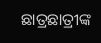ଛାତ୍ରଛାତ୍ରୀଙ୍କ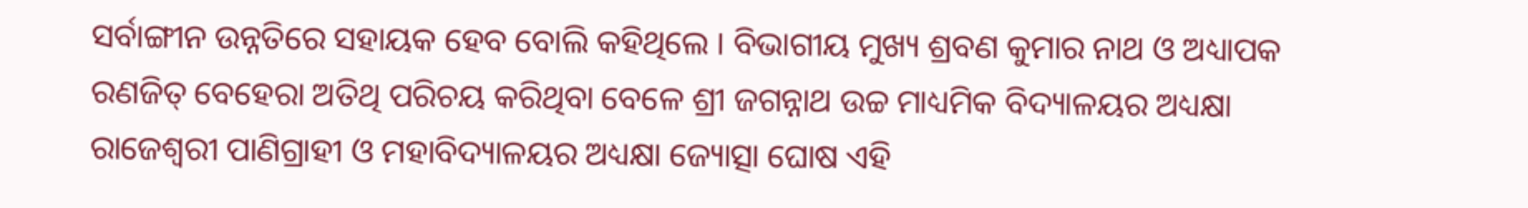ସର୍ବାଙ୍ଗୀନ ଉନ୍ନତିରେ ସହାୟକ ହେବ ବୋଲି କହିଥିଲେ । ବିଭାଗୀୟ ମୁଖ୍ୟ ଶ୍ରବଣ କୁମାର ନାଥ ଓ ଅଧ୍ୟାପକ ରଣଜିତ୍ ବେହେରା ଅତିଥି ପରିଚୟ କରିଥିବା ବେଳେ ଶ୍ରୀ ଜଗନ୍ନାଥ ଉଚ୍ଚ ମାଧ୍ୟମିକ ବିଦ୍ୟାଳୟର ଅଧ୍ୟକ୍ଷା ରାଜେଶ୍ୱରୀ ପାଣିଗ୍ରାହୀ ଓ ମହାବିଦ୍ୟାଳୟର ଅଧ୍ୟକ୍ଷା ଜ୍ୟୋତ୍ସା ଘୋଷ ଏହି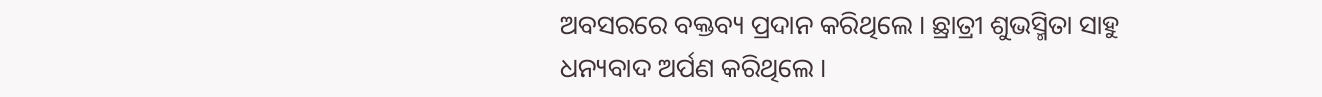ଅବସରରେ ବକ୍ତବ୍ୟ ପ୍ରଦାନ କରିଥିଲେ । ଛ୍ରାତ୍ରୀ ଶୁଭସ୍ମିତା ସାହୁ ଧନ୍ୟବାଦ ଅର୍ପଣ କରିଥିଲେ ।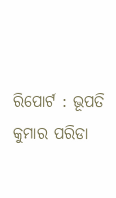ରିପୋର୍ଟ : ଭୂପତି କୁମାର ପରିଡା